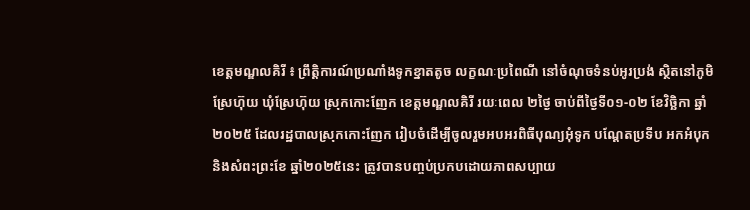ខេត្តមណ្ឌលគិរី ៖ ព្រឹត្តិការណ៍ប្រណាំងទូកខ្នាតតូច លក្ខណៈប្រពៃណី នៅចំណុចទំនប់អូរប្រង់ ស្ថិតនៅភូមិស្រែហ៊ុយ ឃុំស្រែហ៊ុយ ស្រុកកោះញែក ខេត្តមណ្ឌលគិរី រយៈពេល ២ថ្ងៃ ចាប់ពីថ្ងៃទី០១-០២ ខែវិច្ឆិកា ឆ្នាំ២០២៥ ដែលរដ្ឋបាលស្រុកកោះញែក រៀបចំដើម្បីចូលរួមអបអរពិធីបុណ្យអុំទូក បណ្តែតប្រទីប អកអំបុក និងសំពះព្រះខែ ឆ្នាំ២០២៥នេះ ត្រូវបានបញ្ចប់ប្រកបដោយភាពសប្បាយ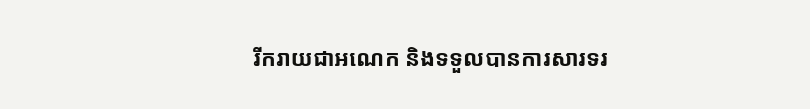រីករាយជាអណេក និងទទួលបានការសារទរ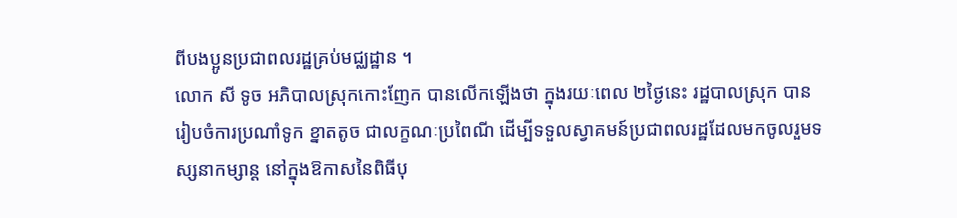ពីបងប្អូនប្រជាពលរដ្ឋគ្រប់មជ្ឈដ្ឋាន ។
លោក សី ទូច អភិបាលស្រុកកោះញែក បានលើកឡើងថា ក្នុងរយៈពេល ២ថ្ងៃនេះ រដ្ឋបាលស្រុក បានរៀបចំការប្រណាំទូក ខ្នាតតូច ជាលក្ខណៈប្រពៃណី ដើម្បីទទួលស្វាគមន៍ប្រជាពលរដ្ឋដែលមកចូលរួមទស្សនាកម្សាន្ត នៅក្នុងឱកាសនៃពិធីបុ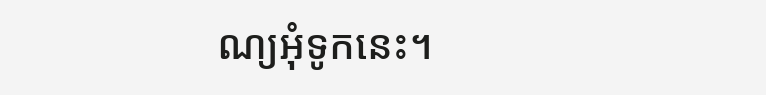ណ្យអុំទូកនេះ។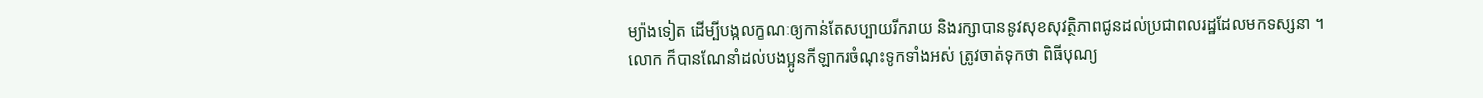ម្យ៉ាងទៀត ដើម្បីបង្កលក្ខណៈឲ្យកាន់តែសប្បាយរីករាយ និងរក្សាបាននូវសុខសុវត្ថិភាពជូនដល់ប្រជាពលរដ្ឋដែលមកទស្សនា ។
លោក ក៏បានណែនាំដល់បងប្អូនកីឡាករចំណុះទូកទាំងអស់ ត្រូវចាត់ទុកថា ពិធីបុណ្យ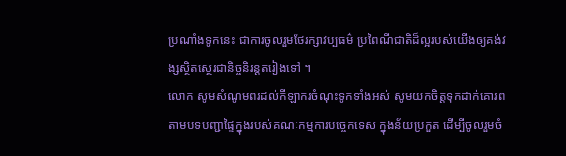ប្រណាំងទូកនេះ ជាការចូលរួមថែរក្សាវប្បធម៌ ប្រពៃណីជាតិដ៏ល្អរបស់យើងឲ្យគង់វង្សស្ថិតស្ថេរជានិច្ចនិរន្តតរៀងទៅ ។
លោក សូមសំណូមពរដល់កីឡាករចំណុះទូកទាំងអស់ សូមយកចិត្តទុកដាក់គោរពតាមបទបញ្ជាផ្ទៃក្នុងរបស់គណៈកម្មការបច្ចេកទេស ក្នុងន័យប្រកួត ដើម្បីចូលរួមចំ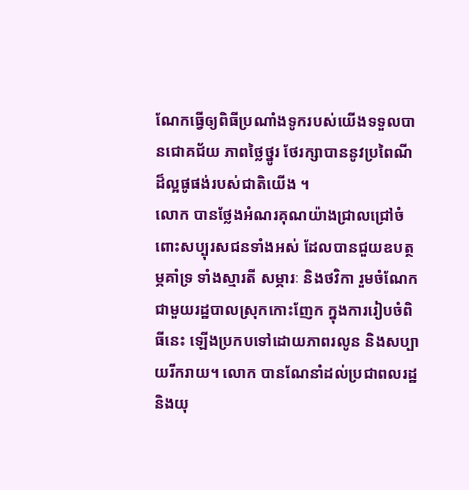ណែកធ្វើឲ្យពិធីប្រណាំងទូករបស់យើងទទួលបានជោគជ័យ ភាពថ្លៃថ្នូរ ថែរក្សាបាននូវប្រពៃណីដ៏ល្អផូផង់របស់ជាតិយើង ។
លោក បានថ្លែងអំណរគុណយ៉ាងជ្រាលជ្រៅចំពោះសប្បុរសជនទាំងអស់ ដែលបានជួយឧបត្ថម្ភគាំទ្រ ទាំងស្មារតី សម្ភារៈ និងថវិកា រួមចំណែកជាមួយរដ្ឋបាលស្រុកកោះញែក ក្នុងការរៀបចំពិធីនេះ ឡើងប្រកបទៅដោយភាពរលូន និងសប្បាយរីករាយ។ លោក បានណែនាំដល់ប្រជាពលរដ្ឋ និងយុ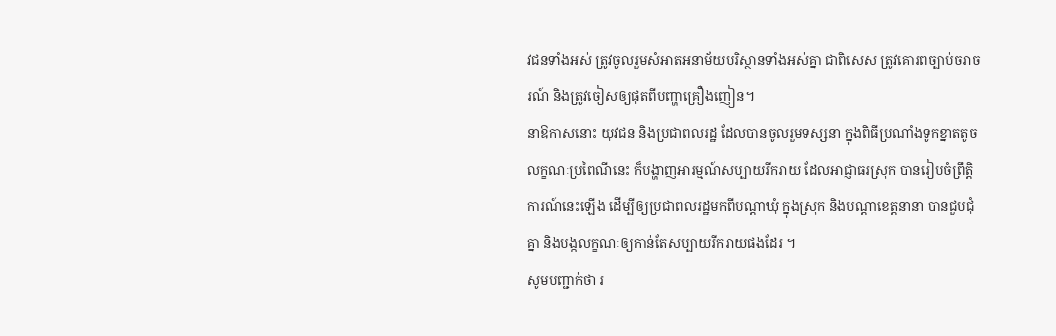វជនទាំងអស់ ត្រូវចូលរួមសំអាតអនាម័យបរិស្ថានទាំងអស់គ្នា ជាពិសេស ត្រូវគោរពច្បាប់ចរាចរណ៍ និងត្រូវចៀសឲ្យផុតពីបញ្ហាគ្រឿងញៀន។
នាឱកាសនោះ យុវជន និងប្រជាពលរដ្ឋ ដែលបានចូលរួមទស្សនា ក្នុងពិធីប្រណាំងទូកខ្នាតតូច លក្ខណៈប្រពៃណីនេះ ក៏បង្ហាញអារម្មណ៍សប្បាយរីករាយ ដែលអាជ្ញាធរស្រុក បានរៀបចំព្រឹត្តិការណ៍នេះឡើង ដើម្បីឲ្យប្រជាពលរដ្ឋមកពីបណ្តាឃុំ ក្នុងស្រុក និងបណ្តាខេត្តនានា បានជួបជុំគ្នា និងបង្កលក្ខណៈឲ្យកាន់តែសប្បាយរីករាយផងដែរ ។
សូមបញ្ជាក់ថា រ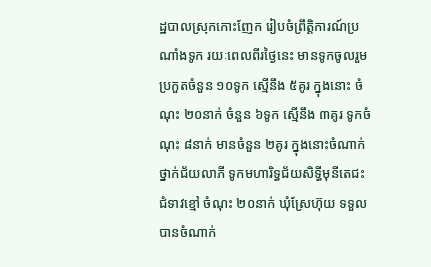ដ្ឋបាលស្រុកកោះញែក រៀបចំព្រឹត្តិការណ៍ប្រណាំងទូក រយៈពេលពីរថ្ងៃនេះ មានទូកចូលរួមប្រកួតចំនួន ១០ទូក ស្មើនឹង ៥គូរ ក្នុងនោះ ចំណុះ ២០នាក់ ចំនួន ៦ទូក ស្មើនឹង ៣គូរ ទូកចំណុះ ៨នាក់ មានចំនួន ២គូរ ក្នុងនោះចំណាក់ថ្នាក់ជ័យលាភី ទូកមហារិទ្ធជ័យសិទ្ធីមុនីតេជះជំទាវខ្មៅ ចំណុះ ២០នាក់ ឃុំស្រែហ៊ុយ ទទួលបានចំណាក់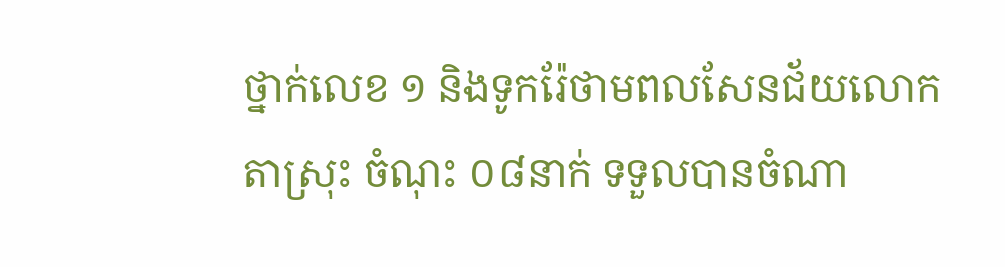ថ្នាក់លេខ ១ និងទូករ៉ែថាមពលសែនជ័យលោកតាស្រុះ ចំណុះ ០៨នាក់ ទទួលបានចំណា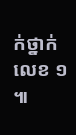ក់ថ្នាក់លេខ ១ ៕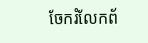ចែករំលែកព័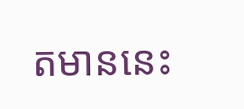តមាននេះ